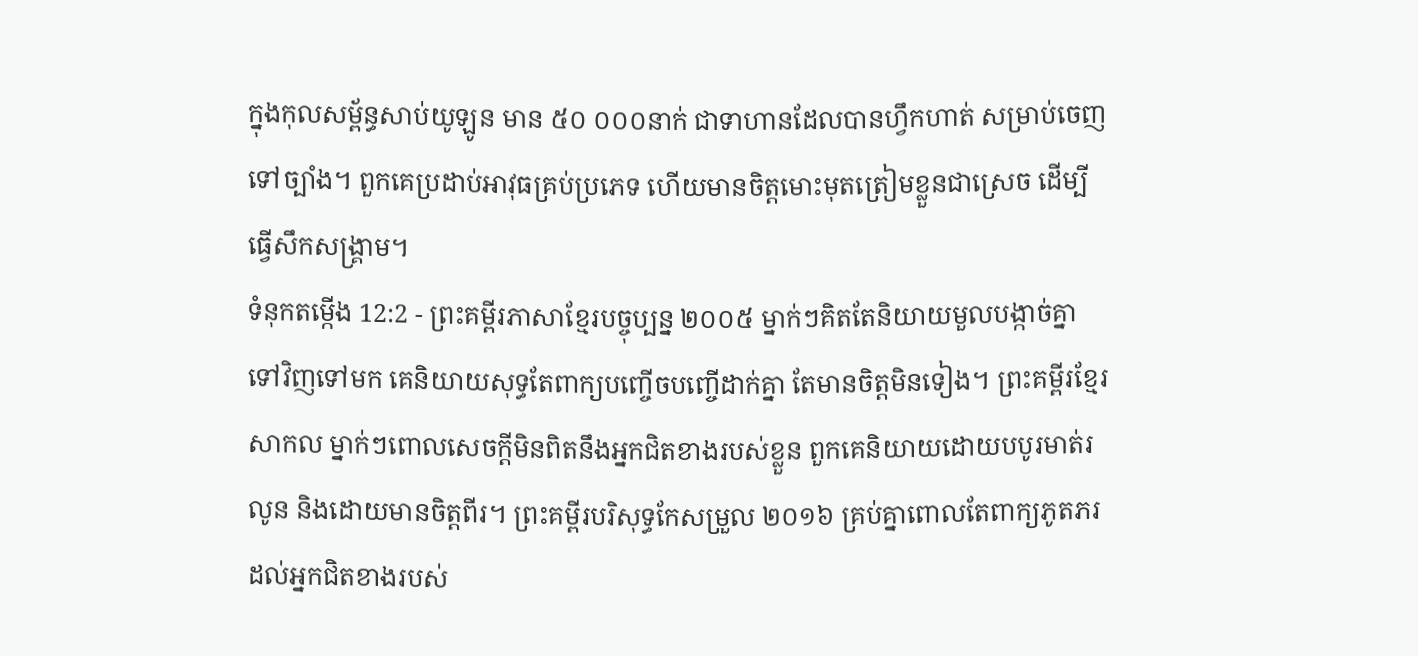ក្នុងកុលសម្ព័ន្ធសាប់យូឡូន មាន ៥០ ០០០នាក់ ជាទាហានដែលបានហ្វឹកហាត់ សម្រាប់ចេញទៅច្បាំង។ ពួកគេប្រដាប់អាវុធគ្រប់ប្រភេទ ហើយមានចិត្តមោះមុតត្រៀមខ្លួនជាស្រេច ដើម្បីធ្វើសឹកសង្គ្រាម។
ទំនុកតម្កើង 12:2 - ព្រះគម្ពីរភាសាខ្មែរបច្ចុប្បន្ន ២០០៥ ម្នាក់ៗគិតតែនិយាយមួលបង្កាច់គ្នាទៅវិញទៅមក គេនិយាយសុទ្ធតែពាក្យបញ្ចើចបញ្ចើដាក់គ្នា តែមានចិត្តមិនទៀង។ ព្រះគម្ពីរខ្មែរសាកល ម្នាក់ៗពោលសេចក្ដីមិនពិតនឹងអ្នកជិតខាងរបស់ខ្លួន ពួកគេនិយាយដោយបបូរមាត់រលូន និងដោយមានចិត្តពីរ។ ព្រះគម្ពីរបរិសុទ្ធកែសម្រួល ២០១៦ គ្រប់គ្នាពោលតែពាក្យភូតភរ ដល់អ្នកជិតខាងរបស់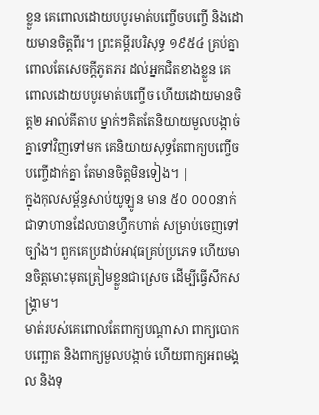ខ្លួន គេពោលដោយបបូរមាត់បញ្ចើចបញ្ចើ និងដោយមានចិត្តពីរ។ ព្រះគម្ពីរបរិសុទ្ធ ១៩៥៤ គ្រប់គ្នាពោលតែសេចក្ដីភូតភរ ដល់អ្នកជិតខាងខ្លួន គេពោលដោយបបូរមាត់បញ្ចើច ហើយដោយមានចិត្ត២ អាល់គីតាប ម្នាក់ៗគិតតែនិយាយមួលបង្កាច់គ្នាទៅវិញទៅមក គេនិយាយសុទ្ធតែពាក្យបញ្ចើចបញ្ចើដាក់គ្នា តែមានចិត្តមិនទៀង។ |
ក្នុងកុលសម្ព័ន្ធសាប់យូឡូន មាន ៥០ ០០០នាក់ ជាទាហានដែលបានហ្វឹកហាត់ សម្រាប់ចេញទៅច្បាំង។ ពួកគេប្រដាប់អាវុធគ្រប់ប្រភេទ ហើយមានចិត្តមោះមុតត្រៀមខ្លួនជាស្រេច ដើម្បីធ្វើសឹកសង្គ្រាម។
មាត់របស់គេពោលតែពាក្យបណ្ដាសា ពាក្យបោកបញ្ឆោត និងពាក្យមួលបង្កាច់ ហើយពាក្យអពមង្គល និងទុ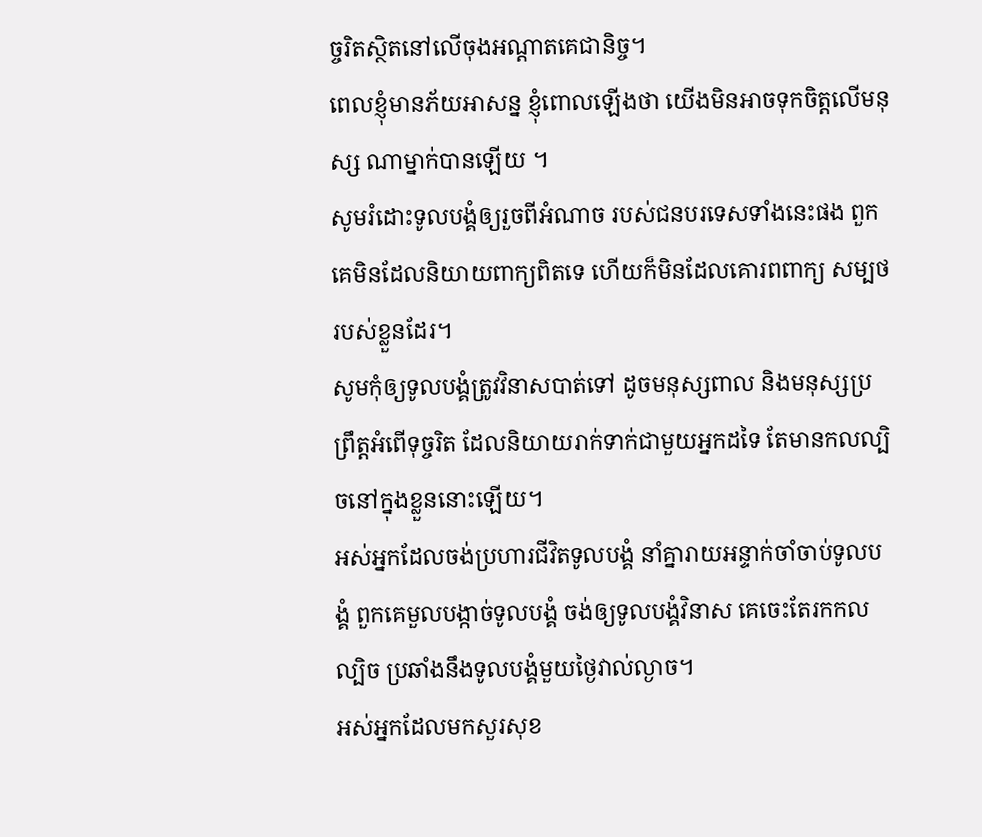ច្ចរិតស្ថិតនៅលើចុងអណ្ដាតគេជានិច្ច។
ពេលខ្ញុំមានភ័យអាសន្ន ខ្ញុំពោលឡើងថា យើងមិនអាចទុកចិត្តលើមនុស្ស ណាម្នាក់បានឡើយ ។
សូមរំដោះទូលបង្គំឲ្យរួចពីអំណាច របស់ជនបរទេសទាំងនេះផង ពួកគេមិនដែលនិយាយពាក្យពិតទេ ហើយក៏មិនដែលគោរពពាក្យ សម្បថរបស់ខ្លួនដែរ។
សូមកុំឲ្យទូលបង្គំត្រូវវិនាសបាត់ទៅ ដូចមនុស្សពាល និងមនុស្សប្រព្រឹត្តអំពើទុច្ចរិត ដែលនិយាយរាក់ទាក់ជាមួយអ្នកដទៃ តែមានកលល្បិចនៅក្នុងខ្លួននោះឡើយ។
អស់អ្នកដែលចង់ប្រហារជីវិតទូលបង្គំ នាំគ្នារាយអន្ទាក់ចាំចាប់ទូលបង្គំ ពួកគេមួលបង្កាច់ទូលបង្គំ ចង់ឲ្យទូលបង្គំវិនាស គេចេះតែរកកលល្បិច ប្រឆាំងនឹងទូលបង្គំមួយថ្ងៃវាល់ល្ងាច។
អស់អ្នកដែលមកសួរសុខ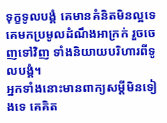ទុក្ខទូលបង្គំ គេមានគំនិតមិនល្អទេ គេមកប្រមូលដំណឹងអាក្រក់ រួចចេញទៅវិញ ទាំងនិយាយបរិហារពីទូលបង្គំ។
អ្នកទាំងនោះមានពាក្យសម្ដីមិនទៀងទេ គេគិត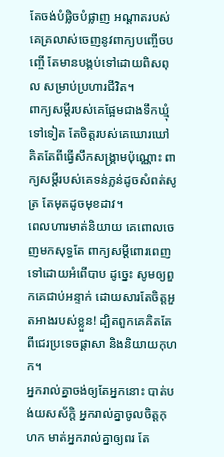តែចង់បំផ្លិចបំផ្លាញ អណ្ដាតរបស់គេគ្រលាស់ចេញនូវពាក្យបញ្ចើចបញ្ចើ តែមានបង្កប់ទៅដោយពិសពុល សម្រាប់ប្រហារជីវិត។
ពាក្យសម្ដីរបស់គេផ្អែមជាងទឹកឃ្មុំទៅទៀត តែចិត្តរបស់គេឃោរឃៅ គិតតែពីធ្វើសឹកសង្គ្រាមប៉ុណ្ណោះ ពាក្យសម្ដីរបស់គេទន់ភ្លន់ដូចសំពត់សូត្រ តែមុតដូចមុខដាវ។
ពេលហារមាត់និយាយ គេពោលចេញមកសុទ្ធតែ ពាក្យសម្ដីពោរពេញទៅដោយអំពើបាប ដូច្នេះ សូមឲ្យពួកគេជាប់អន្ទាក់ ដោយសារតែចិត្តអួតអាងរបស់ខ្លួន! ដ្បិតពួកគេគិតតែពីជេរប្រទេចផ្ដាសា និងនិយាយកុហក។
អ្នករាល់គ្នាចង់ឲ្យតែអ្នកនោះ បាត់បង់យសស័ក្ដិ អ្នករាល់គ្នាចូលចិត្តកុហក មាត់អ្នករាល់គ្នាឲ្យពរ តែ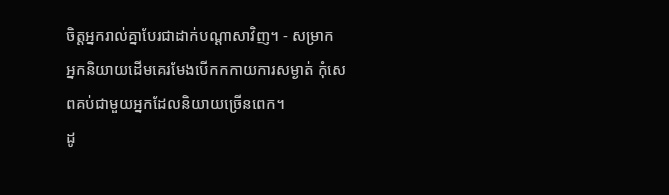ចិត្តអ្នករាល់គ្នាបែរជាដាក់បណ្ដាសាវិញ។ - សម្រាក
អ្នកនិយាយដើមគេរមែងបើកកកាយការសម្ងាត់ កុំសេពគប់ជាមួយអ្នកដែលនិយាយច្រើនពេក។
ដូ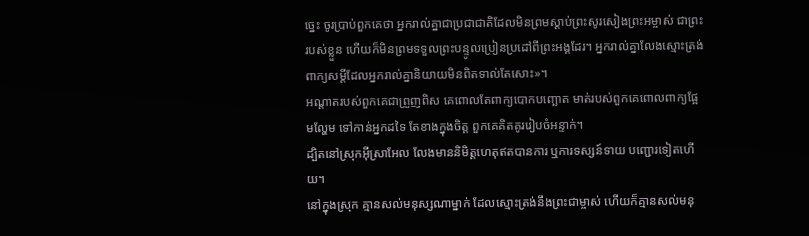ច្នេះ ចូរប្រាប់ពួកគេថា អ្នករាល់គ្នាជាប្រជាជាតិដែលមិនព្រមស្ដាប់ព្រះសូរសៀងព្រះអម្ចាស់ ជាព្រះរបស់ខ្លួន ហើយក៏មិនព្រមទទួលព្រះបន្ទូលប្រៀនប្រដៅពីព្រះអង្គដែរ។ អ្នករាល់គ្នាលែងស្មោះត្រង់ ពាក្យសម្ដីដែលអ្នករាល់គ្នានិយាយមិនពិតទាល់តែសោះ»។
អណ្ដាតរបស់ពួកគេជាព្រួញពិស គេពោលតែពាក្យបោកបញ្ឆោត មាត់របស់ពួកគេពោលពាក្យផ្អែមល្ហែម ទៅកាន់អ្នកដទៃ តែខាងក្នុងចិត្ត ពួកគេគិតគូររៀបចំអន្ទាក់។
ដ្បិតនៅស្រុកអ៊ីស្រាអែល លែងមាននិមិត្តហេតុឥតបានការ ឬការទស្សន៍ទាយ បញ្ជោរទៀតហើយ។
នៅក្នុងស្រុក គ្មានសល់មនុស្សណាម្នាក់ ដែលស្មោះត្រង់នឹងព្រះជាម្ចាស់ ហើយក៏គ្មានសល់មនុ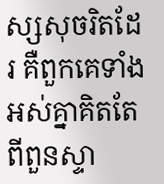ស្សសុចរិតដែរ គឺពួកគេទាំងអស់គ្នាគិតតែពីពួនស្ទា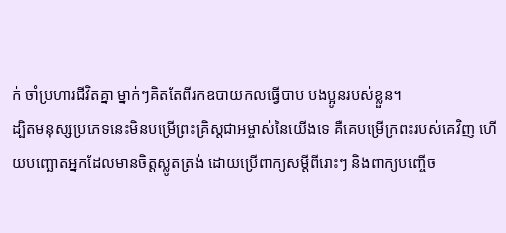ក់ ចាំប្រហារជីវិតគ្នា ម្នាក់ៗគិតតែពីរកឧបាយកលធ្វើបាប បងប្អូនរបស់ខ្លួន។
ដ្បិតមនុស្សប្រភេទនេះមិនបម្រើព្រះគ្រិស្តជាអម្ចាស់នៃយើងទេ គឺគេបម្រើក្រពះរបស់គេវិញ ហើយបញ្ឆោតអ្នកដែលមានចិត្តស្លូតត្រង់ ដោយប្រើពាក្យសម្ដីពីរោះៗ និងពាក្យបញ្ចើច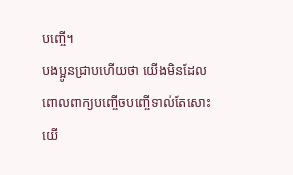បញ្ចើ។
បងប្អូនជ្រាបហើយថា យើងមិនដែលពោលពាក្យបញ្ចើចបញ្ចើទាល់តែសោះ យើ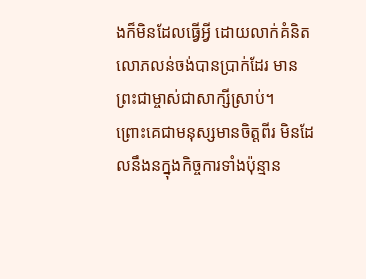ងក៏មិនដែលធ្វើអ្វី ដោយលាក់គំនិតលោភលន់ចង់បានប្រាក់ដែរ មានព្រះជាម្ចាស់ជាសាក្សីស្រាប់។
ព្រោះគេជាមនុស្សមានចិត្តពីរ មិនដែលនឹងនក្នុងកិច្ចការទាំងប៉ុន្មាន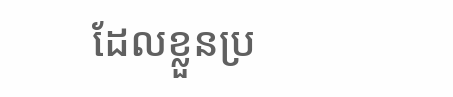ដែលខ្លួនប្រ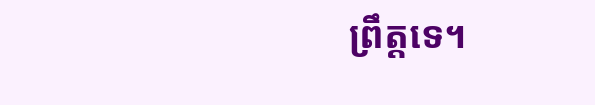ព្រឹត្តទេ។